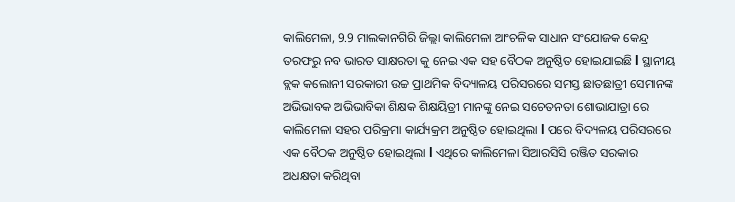କାଲିମେଳା, 9.9 ମାଲକାନଗିରି ଜିଲ୍ଲା କାଲିମେଳା ଆଂଚଳିକ ସାଧାନ ସଂଯୋଜକ କେନ୍ଦ୍ର ତରଫରୁ ନବ ଭାରତ ସାକ୍ଷରତା କୁ ନେଇ ଏକ ସହ ବୈଠକ ଅନୁଷ୍ଠିତ ହୋଇଯାଇଛି l ସ୍ଥାନୀୟ ବ୍ଲକ କଲୋନୀ ସରକାରୀ ଉଚ୍ଚ ପ୍ରାଥମିକ ବିଦ୍ୟାଳୟ ପରିସରରେ ସମସ୍ତ ଛାତଛାତ୍ରୀ ସେମାନଙ୍କ ଅଭିଭାବକ ଅଭିଭାବିକା ଶିକ୍ଷକ ଶିକ୍ଷୟିତ୍ରୀ ମାନଙ୍କୁ ନେଇ ସଚେତନତା ଶୋଭାଯାତ୍ରା ରେ କାଲିମେଳା ସହର ପରିକ୍ରମା କାର୍ଯ୍ୟକ୍ରମ ଅନୁଷ୍ଠିତ ହୋଇଥିଲା l ପରେ ବିଦ୍ୟଳୟ ପରିସରରେ ଏକ ବୈଠକ ଅନୁଷ୍ଠିତ ହୋଇଥିଲା l ଏଥିରେ କାଲିମେଳା ସିଆରସିସି ରଞ୍ଜିତ ସରକାର ଅଧକ୍ଷତା କରିଥିବା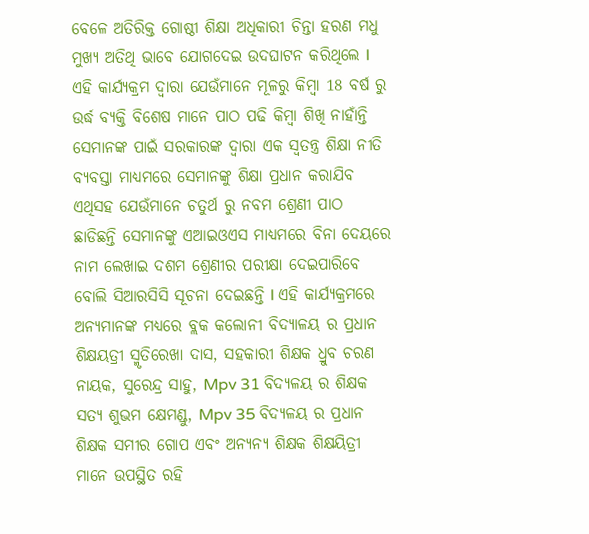ବେଳେ ଅତିରିକ୍ତ ଗୋଷ୍ଠୀ ଶିକ୍ଷା ଅଧିକାରୀ ଚିନ୍ତା ହରଣ ମଧୁ ମୁଖ୍ୟ ଅତିଥି ଭାବେ ଯୋଗଦେଇ ଉଦଘାଟନ କରିଥିଲେ l ଏହି କାର୍ଯ୍ୟକ୍ରମ ଦ୍ଵାରା ଯେଉଁମାନେ ମୂଳରୁ କିମ୍ବା 18 ବର୍ଷ ରୁ ଉର୍ଦ୍ଧ ବ୍ୟକ୍ତି ବିଶେଷ ମାନେ ପାଠ ପଢି କିମ୍ବା ଶିଖି ନାହାଁନ୍ତି ସେମାନଙ୍କ ପାଇଁ ସରକାରଙ୍କ ଦ୍ବାରା ଏକ ସ୍ଵତନ୍ତ୍ର ଶିକ୍ଷା ନୀତି ବ୍ୟବସ୍ତା ମାଧ୍ୟମରେ ସେମାନଙ୍କୁ ଶିକ୍ଷା ପ୍ରଧାନ କରାଯିବ ଏଥିସହ ଯେଉଁମାନେ ଚତୁର୍ଥ ରୁ ନବମ ଶ୍ରେଣୀ ପାଠ ଛାଡିଛନ୍ତି ସେମାନଙ୍କୁ ଏଆଇଓଏସ ମାଧ୍ୟମରେ ବିନା ଦେୟରେ ନାମ ଲେଖାଇ ଦଶମ ଶ୍ରେଣୀର ପରୀକ୍ଷା ଦେଇପାରିବେ ବୋଲି ସିଆରସିସି ସୂଚନା ଦେଇଛନ୍ତି l ଏହି କାର୍ଯ୍ୟକ୍ରମରେ ଅନ୍ୟମାନଙ୍କ ମଧ୍ୟରେ ବ୍ଲକ କଲୋନୀ ବିଦ୍ୟାଳୟ ର ପ୍ରଧାନ ଶିକ୍ଷୟତ୍ରୀ ସ୍ମୃତିରେଖା ଦାସ, ସହକାରୀ ଶିକ୍ଷକ ଧ୍ରୁବ ଚରଣ ନାୟକ, ସୁରେନ୍ଦ୍ର ସାହୁ, Mpv 31 ବିଦ୍ୟଳୟ ର ଶିକ୍ଷକ ସତ୍ୟ ଶୁଭମ କ୍ଷେମଣ୍ଡୁ, Mpv 35 ବିଦ୍ୟଳୟ ର ପ୍ରଧାନ ଶିକ୍ଷକ ସମୀର ଗୋପ ଏବଂ ଅନ୍ୟନ୍ୟ ଶିକ୍ଷକ ଶିକ୍ଷୟିତ୍ରୀ ମାନେ ଉପସ୍ଥିତ ରହି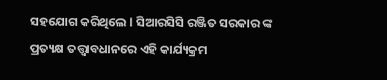ସହଯୋଗ କରିଥିଲେ l ସିଆରସିସି ରଞ୍ଜିତ ସରକାର ଙ୍କ ପ୍ରତ୍ୟକ୍ଷ ତତ୍ତ୍ଵାବଧାନରେ ଏହି କାର୍ଯ୍ୟକ୍ରମ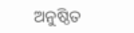ଅନୁଷ୍ଠିତ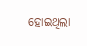ହୋଇଥିଲା